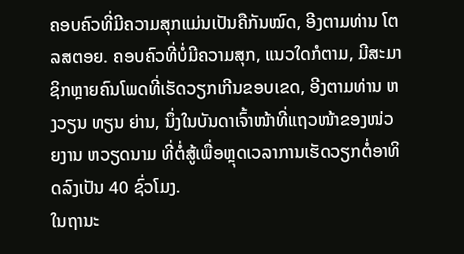ຄອບຄົວທີ່ມີຄວາມສຸກແມ່ນເປັນຄືກັນໝົດ, ອີງຕາມທ່ານ ໂຕລສຕອຍ. ຄອບຄົວທີ່ບໍ່ມີຄວາມສຸກ, ແນວໃດກໍຕາມ, ມີສະມາຊິກຫຼາຍຄົນໂພດທີ່ເຮັດວຽກເກີນຂອບເຂດ, ອີງຕາມທ່ານ ຫງວຽນ ທຽນ ຍ່ານ, ນຶ່ງໃນບັນດາເຈົ້າໜ້າທີ່ແຖວໜ້າຂອງໜ່ວຍງານ ຫວຽດນາມ ທີ່ຕໍ່ສູ້ເພື່ອຫຼຸດເວລາການເຮັດວຽກຕໍ່ອາທິດລົງເປັນ 40 ຊົ່ວໂມງ.
ໃນຖານະ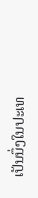ເປັນນຶ່ງໃນປະເທ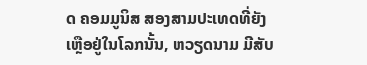ດ ຄອມມູນິສ ສອງສາມປະເທດທີ່ຍັງເຫຼືອຢູ່ໃນໂລກນັ້ນ, ຫວຽດນາມ ມີສັບ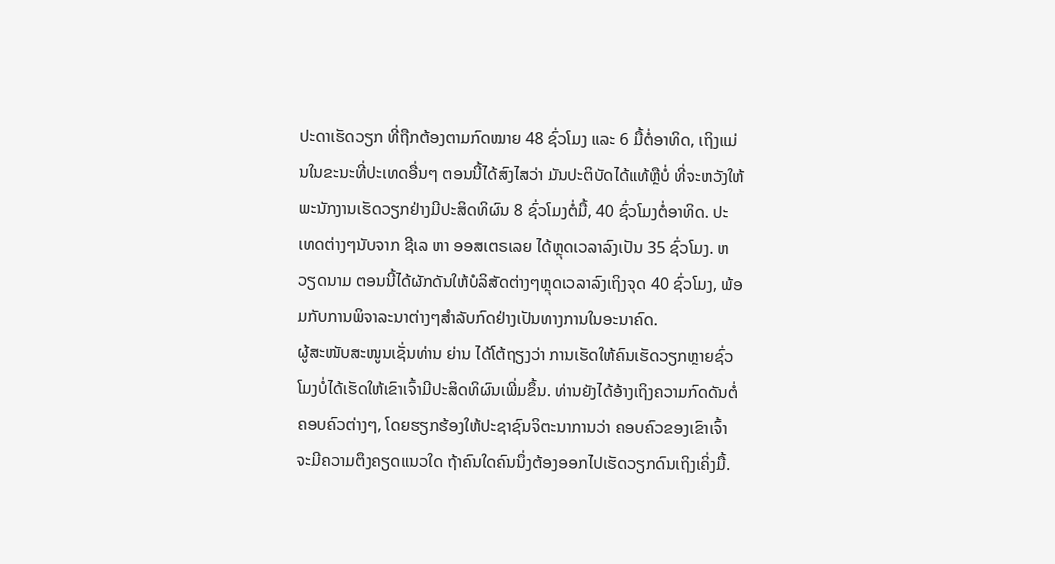ປະດາເຮັດວຽກ ທີ່ຖືກຕ້ອງຕາມກົດໝາຍ 48 ຊົ່ວໂມງ ແລະ 6 ມື້ຕໍ່ອາທິດ, ເຖິງແມ່ນໃນຂະນະທີ່ປະເທດອື່ນໆ ຕອນນີ້ໄດ້ສົງໄສວ່າ ມັນປະຕິບັດໄດ້ແທ້ຫຼືບໍ່ ທີ່ຈະຫວັງໃຫ້ພະນັກງານເຮັດວຽກຢ່າງມີປະສິດທິຜົນ 8 ຊົ່ວໂມງຕໍ່ມື້, 40 ຊົ່ວໂມງຕໍ່ອາທິດ. ປະເທດຕ່າງໆນັບຈາກ ຊີເລ ຫາ ອອສເຕຣເລຍ ໄດ້ຫຼຸດເວລາລົງເປັນ 35 ຊົ່ວໂມງ. ຫວຽດນາມ ຕອນນີ້ໄດ້ຜັກດັນໃຫ້ບໍລິສັດຕ່າງໆຫຼຸດເວລາລົງເຖິງຈຸດ 40 ຊົ່ວໂມງ, ພ້ອມກັບການພິຈາລະນາຕ່າງໆສຳລັບກົດຢ່າງເປັນທາງການໃນອະນາຄົດ.
ຜູ້ສະໜັບສະໜູນເຊັ່ນທ່ານ ຍ່ານ ໄດ້ໂຕ້ຖຽງວ່າ ການເຮັດໃຫ້ຄົນເຮັດວຽກຫຼາຍຊົ່ວໂມງບໍ່ໄດ້ເຮັດໃຫ້ເຂົາເຈົ້າມີປະສິດທິຜົນເພີ່ມຂຶ້ນ. ທ່ານຍັງໄດ້ອ້າງເຖິງຄວາມກົດດັນຕໍ່ຄອບຄົວຕ່າງໆ, ໂດຍຮຽກຮ້ອງໃຫ້ປະຊາຊົນຈິຕະນາການວ່າ ຄອບຄົວຂອງເຂົາເຈົ້າຈະມີຄວາມຕຶງຄຽດແນວໃດ ຖ້າຄົນໃດຄົນນຶ່ງຕ້ອງອອກໄປເຮັດວຽກດົນເຖິງເຄິ່ງມື້.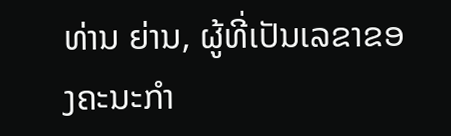ທ່ານ ຍ່ານ, ຜູ້ທີ່ເປັນເລຂາຂອງຄະນະກຳ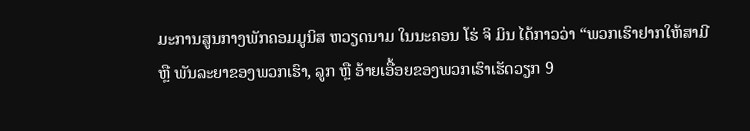ມະການສູນກາງພັກຄອມມູນິສ ຫວຽດນາມ ໃນນະຄອນ ໂຮ່ ຈິ ມິນ ໄດ້ກາວວ່າ “ພວກເຮົາຢາກໃຫ້ສາມີ ຫຼື ພັນລະຍາຂອງພວກເຮົາ, ລູກ ຫຼື ອ້າຍເອື້ອຍຂອງພວກເຮົາເຮັດວຽກ 9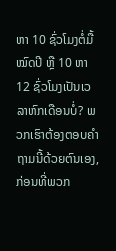ຫາ 10 ຊົ່ວໂມງຕໍ່ມື້ໝົດປີ ຫຼື 10 ຫາ 12 ຊົ່ວໂມງເປັນເວລາຫົກເດືອນບໍ່? ພວກເຮົາຕ້ອງຕອບຄຳຖາມນີ້ດ້ວຍຕົນເອງ, ກ່ອນທີ່ພວກ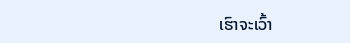ເຮົາຈະເວົ້າ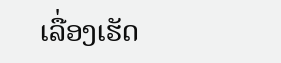ເລື່ອງເຮັດ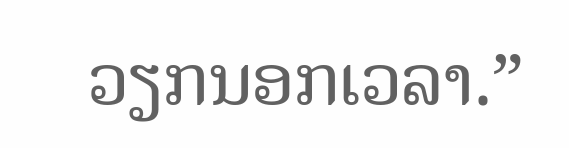ວຽກນອກເວລາ.”